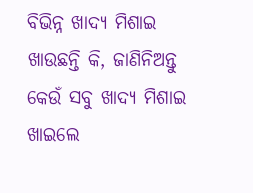ବିଭିନ୍ନ ଖାଦ୍ୟ ମିଶାଇ ଖାଉଛନ୍ତି କି, ଜାଣିନିଅନ୍ତୁ କେଉଁ ସବୁ ଖାଦ୍ୟ ମିଶାଇ ଖାଇଲେ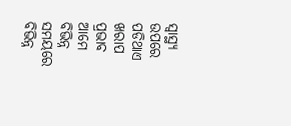ସ୍ୱାସ୍ଥ୍ୟ ଉପରେ ପଡିଥାଏ ଖରାପ ପ୍ରଭାବ
ଆମେ ବିଭିନ୍ନ ସମୟରେ ବିଭିନ୍ନ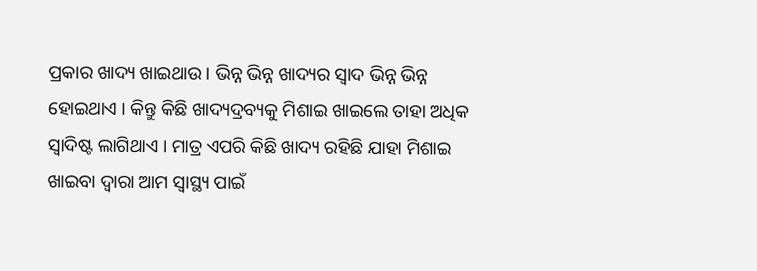ପ୍ରକାର ଖାଦ୍ୟ ଖାଇଥାଉ । ଭିନ୍ନ ଭିନ୍ନ ଖାଦ୍ୟର ସ୍ୱାଦ ଭିନ୍ନ ଭିନ୍ନ ହୋଇଥାଏ । କିନ୍ତୁ କିଛି ଖାଦ୍ୟଦ୍ରବ୍ୟକୁ ମିଶାଇ ଖାଇଲେ ତାହା ଅଧିକ ସ୍ୱାଦିଷ୍ଟ ଲାଗିଥାଏ । ମାତ୍ର ଏପରି କିଛି ଖାଦ୍ୟ ରହିଛି ଯାହା ମିଶାଇ ଖାଇବା ଦ୍ୱାରା ଆମ ସ୍ୱାସ୍ଥ୍ୟ ପାଇଁ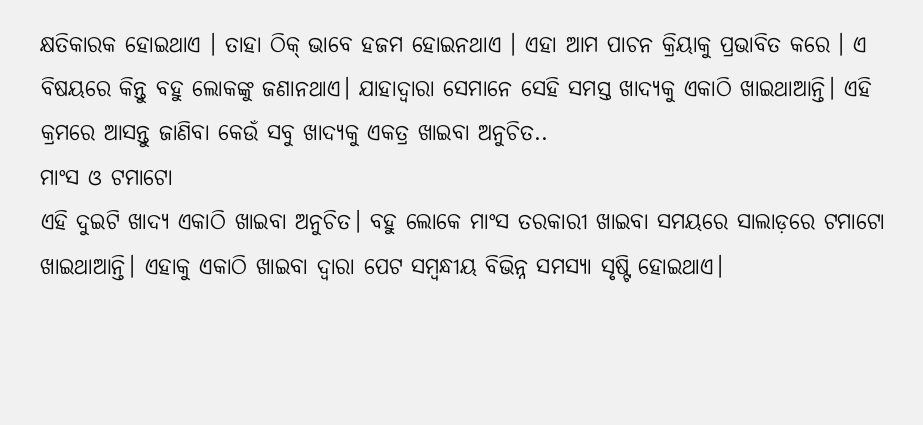କ୍ଷତିକାରକ ହୋଇଥାଏ । ତାହା ଠିକ୍ ଭାବେ ହଜମ ହୋଇନଥାଏ । ଏହା ଆମ ପାଚନ କ୍ରିୟାକୁ ପ୍ରଭାବିତ କରେ । ଏ ବିଷୟରେ କିନ୍ତୁ ବହୁ ଲୋକଙ୍କୁ ଜଣାନଥାଏ। ଯାହାଦ୍ୱାରା ସେମାନେ ସେହି ସମସ୍ତ ଖାଦ୍ୟକୁ ଏକାଠି ଖାଇଥାଆନ୍ତି। ଏହି କ୍ରମରେ ଆସନ୍ତୁ ଜାଣିବା କେଉଁ ସବୁ ଖାଦ୍ୟକୁ ଏକତ୍ର ଖାଇବା ଅନୁଚିତ..
ମାଂସ ଓ ଟମାଟୋ
ଏହି ଦୁଇଟି ଖାଦ୍ୟ ଏକାଠି ଖାଇବା ଅନୁଚିତ। ବହୁ ଲୋକେ ମାଂସ ତରକାରୀ ଖାଇବା ସମୟରେ ସାଲାଡ଼ରେ ଟମାଟୋ ଖାଇଥାଆନ୍ତି। ଏହାକୁ ଏକାଠି ଖାଇବା ଦ୍ୱାରା ପେଟ ସମ୍ବନ୍ଧୀୟ ବିଭିନ୍ନ ସମସ୍ୟା ସୃଷ୍ଟି ହୋଇଥାଏ।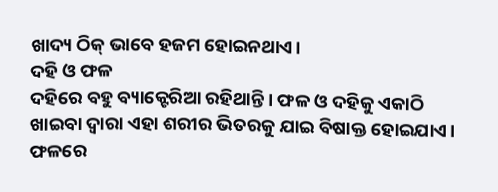ଖାଦ୍ୟ ଠିକ୍ ଭାବେ ହଜମ ହୋଇନଥାଏ।
ଦହି ଓ ଫଳ
ଦହିରେ ବହୁ ବ୍ୟାକ୍ଟେରିଆ ରହିଥାନ୍ତି । ଫଳ ଓ ଦହିକୁ ଏକାଠି ଖାଇବା ଦ୍ୱାରା ଏହା ଶରୀର ଭିତରକୁ ଯାଇ ବିଷାକ୍ତ ହୋଇଯାଏ। ଫଳରେ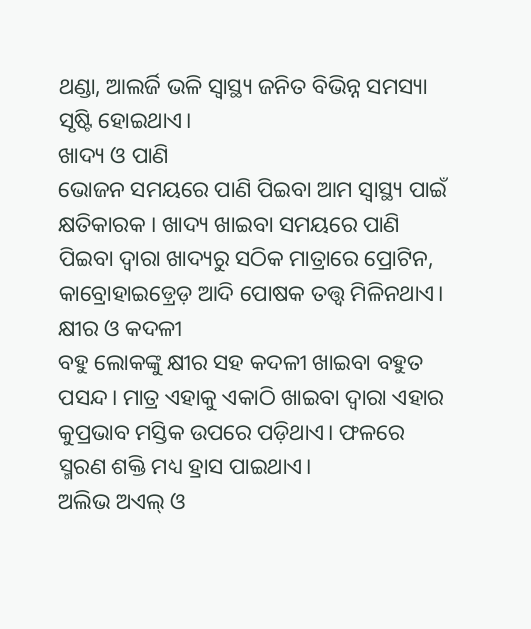ଥଣ୍ଡା, ଆଲର୍ଜି ଭଳି ସ୍ୱାସ୍ଥ୍ୟ ଜନିତ ବିଭିନ୍ନ ସମସ୍ୟା ସୃଷ୍ଟି ହୋଇଥାଏ।
ଖାଦ୍ୟ ଓ ପାଣି
ଭୋଜନ ସମୟରେ ପାଣି ପିଇବା ଆମ ସ୍ୱାସ୍ଥ୍ୟ ପାଇଁ କ୍ଷତିକାରକ । ଖାଦ୍ୟ ଖାଇବା ସମୟରେ ପାଣି ପିଇବା ଦ୍ୱାରା ଖାଦ୍ୟରୁ ସଠିକ ମାତ୍ରାରେ ପ୍ରୋଟିନ, କାବ୍ରୋହାଇଡ଼୍ରେଡ଼ ଆଦି ପୋଷକ ତତ୍ତ୍ୱ ମିଳିନଥାଏ।
କ୍ଷୀର ଓ କଦଳୀ
ବହୁ ଲୋକଙ୍କୁ କ୍ଷୀର ସହ କଦଳୀ ଖାଇବା ବହୁତ ପସନ୍ଦ। ମାତ୍ର ଏହାକୁ ଏକାଠି ଖାଇବା ଦ୍ୱାରା ଏହାର କୁପ୍ରଭାବ ମସ୍ତିକ ଉପରେ ପଡ଼ିଥାଏ। ଫଳରେ ସ୍ମରଣ ଶକ୍ତି ମଧ୍ୟ ହ୍ରାସ ପାଇଥାଏ।
ଅଲିଭ ଅଏଲ୍ ଓ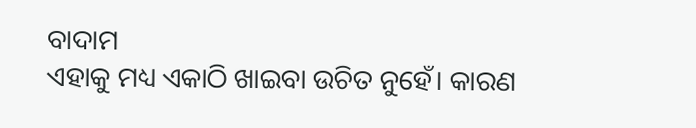ବାଦାମ
ଏହାକୁ ମଧ୍ୟ ଏକାଠି ଖାଇବା ଉଚିତ ନୁହେଁ। କାରଣ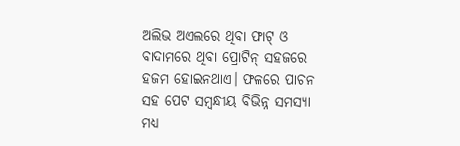ଅଲିଭ ଅଏଲରେ ଥିବା ଫାଟ୍ ଓ ବାଦାମରେ ଥିବା ପ୍ରୋଟିନ୍ ସହଜରେ ହଜମ ହୋଇନଥାଏ। ଫଳରେ ପାଚନ ସହ ପେଟ ସମ୍ବନ୍ଧୀୟ ବିଭିନ୍ନ ସମସ୍ୟା ମଧ୍ୟ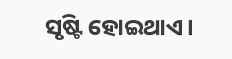ସୃଷ୍ଟି ହୋଇଥାଏ।